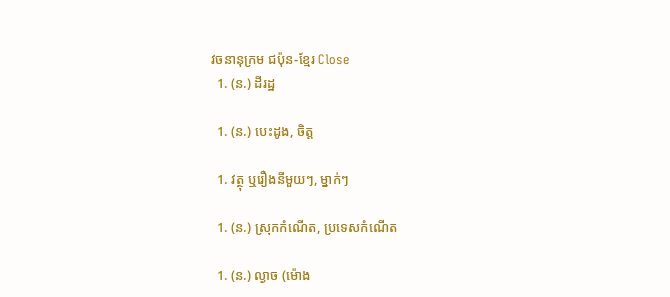វចនានុក្រម ជប៉ុន-ខ្មែរ Close
  1. (ន.) ដីរដ្ឋ

  1. (ន.) បេះដូង, ចិត្ត

  1. វត្ថុ ឬរឿងនីមួយៗ, ម្នាក់ៗ

  1. (ន.) ស្រុកកំណើត, ប្រទេសកំណើត

  1. (ន.) ល្ងាច (ម៉ោង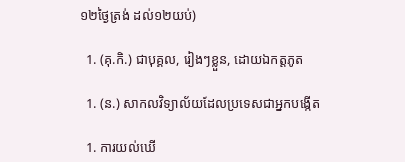១២ថ្ងៃត្រង់ ដល់១២យប់)

  1. (គុ.កិ.) ជាបុគ្គល, រៀងៗខ្លួន, ដោយឯកត្តភូត

  1. (ន.) សាកលវិទ្យាល័យដែលប្រទេសជាអ្នកបង្កើត

  1. ការយល់ឃើ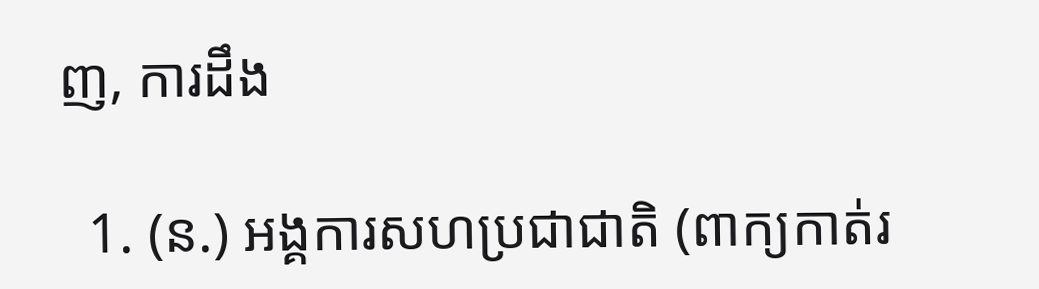ញ, ការដឹង

  1. (ន.) អង្គការសហប្រជាជាតិ (ពាក្យកាត់រ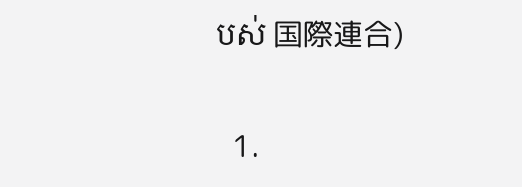បស់ 国際連合)

  1.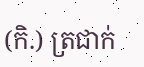(កិ.) ត្រជាក់